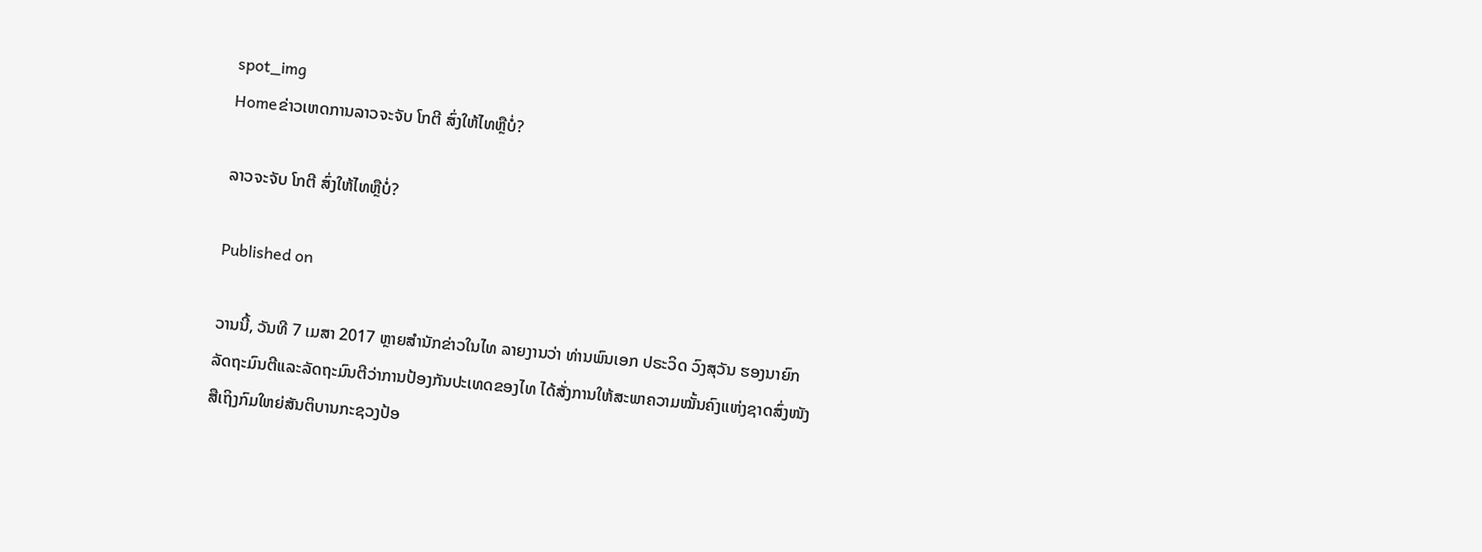spot_img
Homeຂ່າວເຫດການລາວຈະຈັບ ໂກຕີ ສົ່ງໃຫ້ໄທຫຼືບໍ່?

ລາວຈະຈັບ ໂກຕີ ສົ່ງໃຫ້ໄທຫຼືບໍ່?

Published on

ວານນີ້, ວັນທີ 7 ເມສາ 2017 ຫຼາຍສຳນັກຂ່າວໃນໄທ ລາຍງານວ່າ ທ່ານພົນເອກ ປຣະວິດ ວົງສຸວັນ ຮອງນາຍົກລັດຖະມົນຕີແລະລັດຖະມົນຕີວ່າການປ້ອງກັນປະເທດຂອງໄທ ໄດ້ສັ່ງການໃຫ້ສະພາຄວາມໝັ້ນຄົງແຫ່ງຊາດສົ່ງໜັງສືເຖິງກົມໃຫຍ່ສັນຕິບານກະຊວງປ້ອ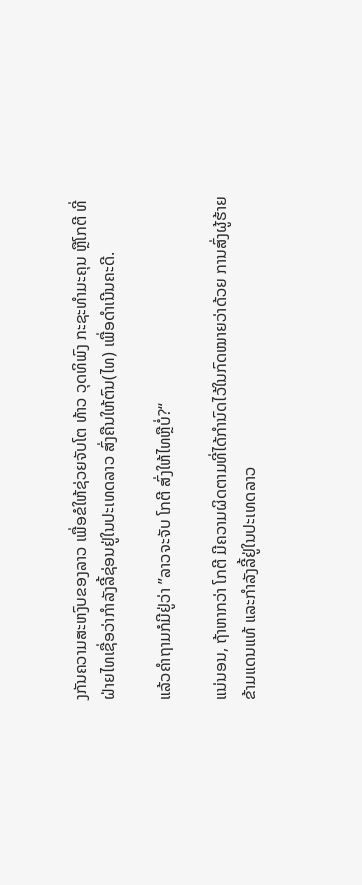ງກັນຄວາມສະຫງົບຂອງລາວ ເພື່ອຂໍໃຫ້ຊ່ວຍຈັບໂຕ ທ້າວ ວຸດທິພົງ ກະຊະທຳມະຄຸນ ຫຼືໂກຕີ ທີ່ຝ່າຍໄທເຊື່ອວ່າກຳລັງລີ້ຊ່ອນຢູ່ໃນປະເທດລາວ ສົ່ງຄືນໃຫ້ຕົນ(ໄທ) ເພື່ອດຳເນີນຄະດີ.

ແລ້ວຄຳຖາມກໍມີຢູ່ວ່າ ”ລາວຈະຈັບ ໂກຕີ ສົ່ງໃຫ້ໄທຫຼືບໍ່?“

ແນ່ນອນ, ຖ້າຫາກວ່າ ໂກຕີ ມີຄວາມຜິດຕາມທີ່ໄດ້ກຳນົດໄວ້ໃນກົດໝາຍວ່າດ້ວຍ ການສົ່ງຜູ້ຮ້າຍຂ້າມແດນແທ້ ແລະກຳລັງລີ້ຢູ່ໃນປະເທດລາວ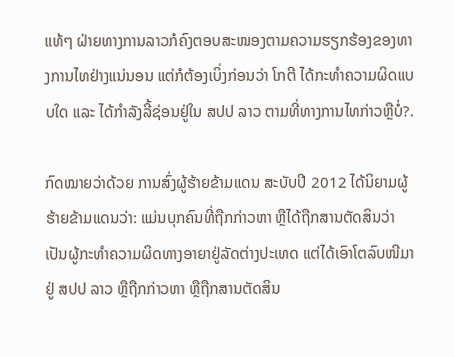ແທ້ໆ ຝ່າຍທາງການລາວກໍຄົງຕອບສະໜອງຕາມຄວາມຮຽກຮ້ອງຂອງທາງການໄທຢ່າງແນ່ນອນ ແຕ່ກໍຕ້ອງເບິ່ງກ່ອນວ່າ ໂກຕີ ໄດ້ກະທຳຄວາມຜິດແບບໃດ ແລະ ໄດ້ກຳລັງລີ້ຊ່ອນຢູ່ໃນ ສປປ ລາວ ຕາມທີ່ທາງການໄທກ່າວຫຼືບໍ່?.

ກົດໝາຍວ່າດ້ວຍ ການສົ່ງຜູ້ຮ້າຍຂ້າມແດນ ສະບັບປີ 2012 ໄດ້ນິຍາມຜູ້ຮ້າຍຂ້າມແດນວ່າ: ແມ່ນບຸກຄົນທີ່ຖືກກ່າວຫາ ຫຼືໄດ້ຖືກສານຕັດສິນວ່າເປັນຜູ້ກະທຳຄວາມຜິດທາງອາຍາຢູ່ລັດຕ່າງປະເທດ ແຕ່ໄດ້ເອົາໂຕລົບໜີມາຢູ່ ສປປ ລາວ ຫຼືຖືກກ່າວຫາ ຫຼືຖືກສານຕັດສິນ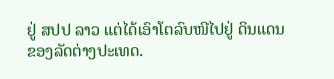ຢູ່ ສປປ ລາວ ແຕ່ໄດ້ເອົາໂຕລົບໜີໄປຢູ່ ດິນແດນຂອງລັດຕ່າງປະເທດ.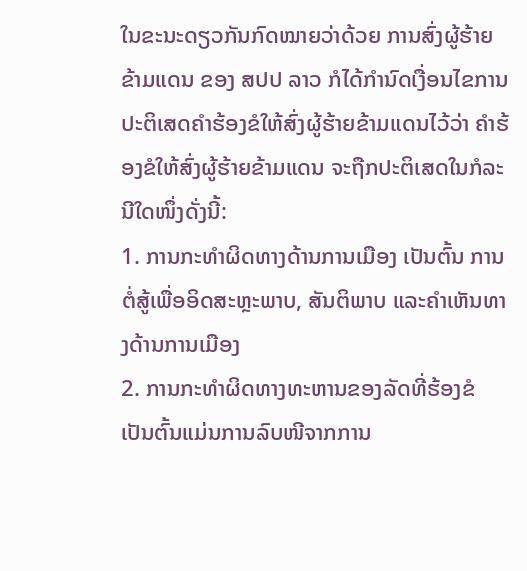ໃນຂະນະດຽວກັນກົດໝາຍວ່າດ້ວຍ ການສົ່ງຜູ້ຮ້າຍຂ້າມແດນ ຂອງ ສປປ ລາວ ກໍໄດ້ກຳນົດເງື່ອນໄຂການປະຕິເສດຄຳຮ້ອງຂໍໃຫ້ສົ່ງຜູ້ຮ້າຍຂ້າມແດນໄວ້ວ່າ ຄຳຮ້ອງຂໍໃຫ້ສົ່ງຜູ້ຮ້າຍຂ້າມແດນ ຈະຖືກປະຕິເສດໃນກໍລະນີໃດໜຶ່ງດັ່ງນີ້:
1. ການກະທຳຜິດທາງດ້ານການເມືອງ ເປັນຕົ້ນ ການຕໍ່ສູ້ເພື່ອອິດສະຫຼະພາບ, ສັນຕິພາບ ແລະຄຳເຫັນທາງດ້ານການເມືອງ
2. ການກະທຳຜິດທາງທະຫານຂອງລັດທີ່ຮ້ອງຂໍ ເປັນຕົ້ນແມ່ນການລົບໜີຈາກການ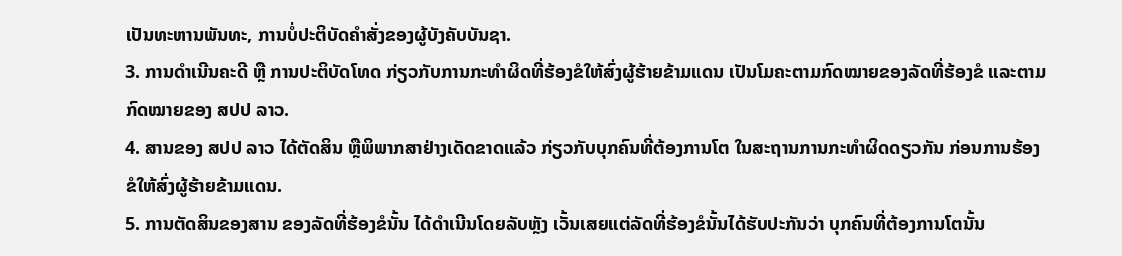ເປັນທະຫານພັນທະ, ການບໍ່ປະຕິບັດຄຳສັ່ງຂອງຜູ້ບັງຄັບບັນຊາ.
3. ການດຳເນີນຄະດີ ຫຼື ການປະຕິບັດໂທດ ກ່ຽວກັບການກະທຳຜິດທີ່ຮ້ອງຂໍໃຫ້ສົ່ງຜູ້ຮ້າຍຂ້າມແດນ ເປັນໂມຄະຕາມກົດໝາຍຂອງລັດທີ່ຮ້ອງຂໍ ແລະຕາມກົດໝາຍຂອງ ສປປ ລາວ.
4. ສານຂອງ ສປປ ລາວ ໄດ້ຕັດສິນ ຫຼືພິພາກສາຢ່າງເດັດຂາດແລ້ວ ກ່ຽວກັບບຸກຄົນທີ່ຕ້ອງການໂຕ ໃນສະຖານການກະທຳຜິດດຽວກັນ ກ່ອນການຮ້ອງຂໍໃຫ້ສົ່ງຜູ້ຮ້າຍຂ້າມແດນ.
5. ການຕັດສິນຂອງສານ ຂອງລັດທີ່ຮ້ອງຂໍນັ້ນ ໄດ້ດຳເນີນໂດຍລັບຫຼັງ ເວັ້ນເສຍແຕ່ລັດທີ່ຮ້ອງຂໍນັ້ນໄດ້ຮັບປະກັນວ່າ ບຸກຄົນທີ່ຕ້ອງການໂຕນັ້ນ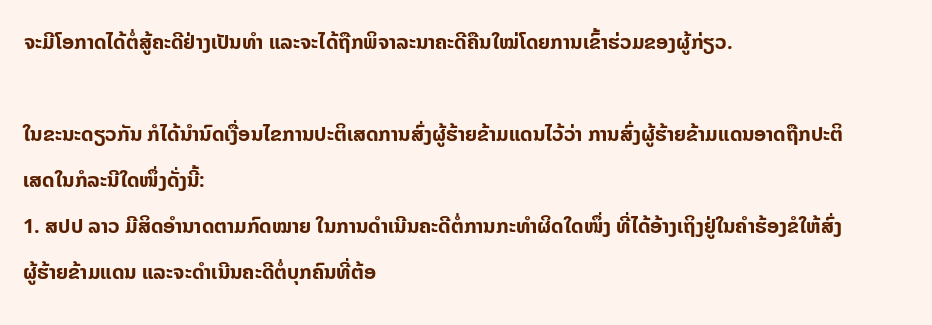ຈະມີໂອກາດໄດ້ຕໍ່ສູ້ຄະດີຢ່າງເປັນທຳ ແລະຈະໄດ້ຖືກພິຈາລະນາຄະດີຄືນໃໝ່ໂດຍການເຂົ້າຮ່ວມຂອງຜູ້ກ່ຽວ.

ໃນຂະນະດຽວກັນ ກໍໄດ້ນຳນົດເງື່ອນໄຂການປະຕິເສດການສົ່ງຜູ້ຮ້າຍຂ້າມແດນໄວ້ວ່າ ການສົ່ງຜູ້ຮ້າຍຂ້າມແດນອາດຖືກປະຕິເສດໃນກໍລະນີໃດໜຶ່ງດັ່ງນີ້:
1. ສປປ ລາວ ມີສິດອຳນາດຕາມກົດໝາຍ ໃນການດຳເນີນຄະດີຕໍ່ການກະທຳຜິດໃດໜຶ່ງ ທີ່ໄດ້ອ້າງເຖິງຢູ່ໃນຄຳຮ້ອງຂໍໃຫ້ສົ່ງຜູ້ຮ້າຍຂ້າມແດນ ແລະຈະດຳເນີນຄະດີຕໍ່ບຸກຄົນທີ່ຕ້ອ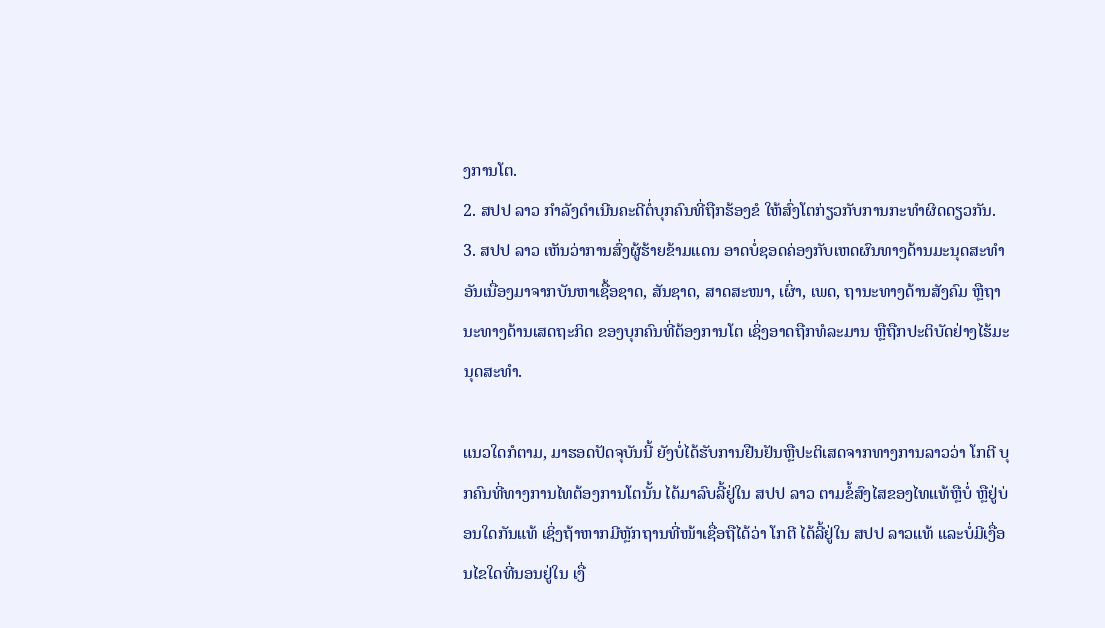ງການໂຕ.
2. ສປປ ລາວ ກຳລັງດຳເນີນຄະດີຕໍ່ບຸກຄົນທີ່ຖືກຮ້ອງຂໍ ໃຫ້ສົ່ງໂຕກ່ຽວກັບການກະທຳຜິດດຽວກັນ.
3. ສປປ ລາວ ເຫັນວ່າການສົ່ງຜູ້ຮ້າຍຂ້າມແດນ ອາດບໍ່ຊອດຄ່ອງກັບເຫດຜົນທາງດ້ານມະນຸດສະທຳ ອັນເນື່ອງມາຈາກບັນຫາເຊື້ອຊາດ, ສັນຊາດ, ສາດສະໜາ, ເຜົ່າ, ເພດ, ຖານະທາງດ້ານສັງຄົມ ຫຼືຖານະທາງດ້ານເສດຖະກິດ ຂອງບຸກຄົນທີ່ຕ້ອງການໂຕ ເຊິ່ງອາດຖືກທໍລະມານ ຫຼືຖືກປະຕິບັດຢ່າງໄຮ້ມະນຸດສະທຳ.

ແນວໃດກໍຕາມ, ມາຮອດປັດຈຸບັນນີ້ ຍັງບໍ່ໄດ້ຮັບການຢືນຢັນຫຼືປະຕິເສດຈາກທາງການລາວວ່າ ໂກຕີ ບຸກຄົນທີ່ທາງການໄທຕ້ອງການໂຕນັ້ນ ໄດ້ມາລົບລີ້ຢູ່ໃນ ສປປ ລາວ ຕາມຂໍ້ສົງໄສຂອງໄທແທ້ຫຼືບໍ່ ຫຼືຢູ່ບ່ອນໃດກັນແທ້ ເຊິ່ງຖ້າຫາກມີຫຼັກຖານທີ່ໜ້າເຊື່ອຖືໄດ້ວ່າ ໂກຕີ ໄດ້ລີ້ຢູ່ໃນ ສປປ ລາວແທ້ ແລະບໍ່ມີເງື່ອນໄຂໃດທີ່ນອນຢູ່ໃນ ເງື່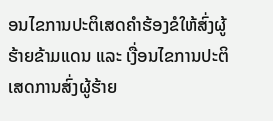ອນໄຂການປະຕິເສດຄຳຮ້ອງຂໍໃຫ້ສົ່ງຜູ້ຮ້າຍຂ້າມແດນ ແລະ ເງື່ອນໄຂການປະຕິເສດການສົ່ງຜູ້ຮ້າຍ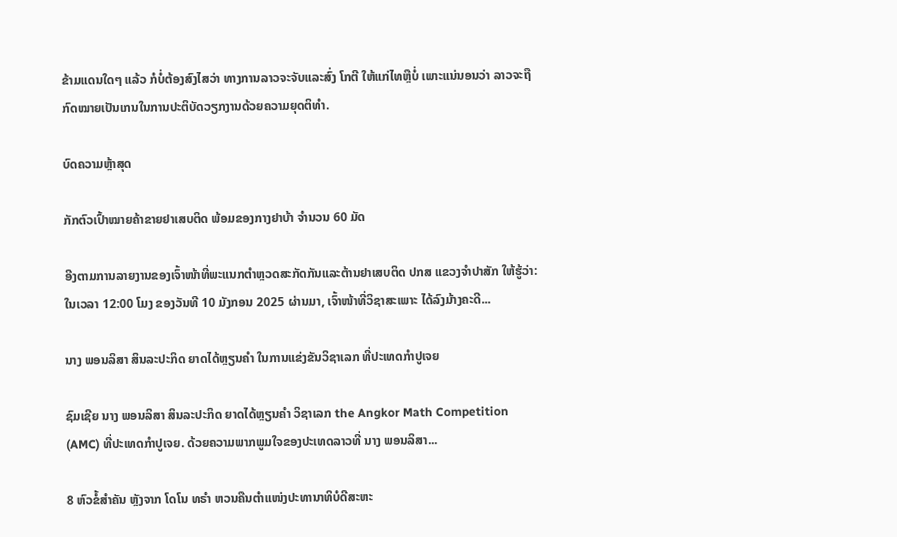ຂ້າມແດນໃດໆ ແລ້ວ ກໍບໍ່ຕ້ອງສົງໄສວ່າ ທາງການລາວຈະຈັບແລະສົ່ງ ໂກຕີ ໃຫ້ແກ່ໄທຫຼືບໍ່ ເພາະແນ່ນອນວ່າ ລາວຈະຖືກົດໝາຍເປັນເກນໃນການປະຕິບັດວຽກງານດ້ວຍຄວາມຍຸດຕິທຳ.

ບົດຄວາມຫຼ້າສຸດ

ກັກຕົວເປົ້າໝາຍຄ້າຂາຍຢາເສບຕິດ ພ້ອມຂອງກາງຢາບ້າ ຈຳນວນ 60 ມັດ

ອີງຕາມການລາຍງານຂອງເຈົ້າໜ້າທີ່ພະແນກຕຳຫຼວດສະກັດກັນແລະຕ້ານຢາເສບຕິດ ປກສ ແຂວງຈຳປາສັກ ໃຫ້ຮູ້ວ່າ: ໃນເວລາ 12:00 ໂມງ ຂອງວັນທີ 10 ມັງກອນ 2025 ຜ່ານມາ, ເຈົ້າໜ້າທີ່ວິຊາສະເພາະ ໄດ້ລົງມ້າງຄະດີ...

ນາງ ພອນລິສາ ສິນລະປະກິດ ຍາດໄດ້ຫຼຽນຄໍາ ໃນການແຂ່ງຂັນວິຊາເລກ ທີ່ປະເທດກໍາປູເຈຍ

ຊົມເຊີຍ ນາງ ພອນລິສາ ສິນລະປະກິດ ຍາດໄດ້ຫຼຽນຄໍາ ວິຊາເລກ the Angkor Math Competition (AMC) ທີ່ປະເທດກໍາປູເຈຍ. ດ້ວຍຄວາມພາກພູມໃຈຂອງປະເທດລາວທີ່ ນາງ ພອນລິສາ...

8 ຫົວຂໍ້ສຳຄັນ ຫຼັງຈາກ ໂດໂນ ທຣຳ ຫວນຄືນຕຳແໜ່ງປະທານາທິບໍດີສະຫະ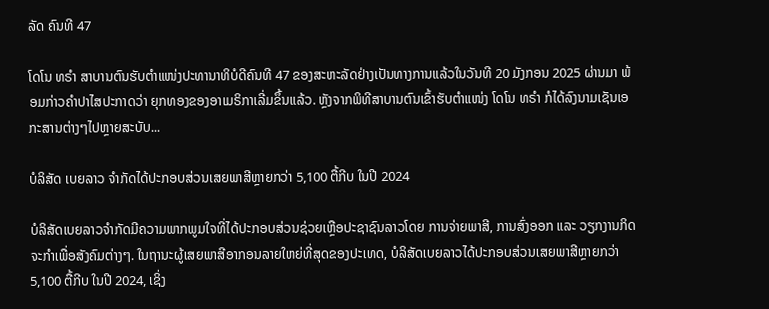ລັດ ຄົນທີ 47

ໂດໂນ ທຣຳ ສາບານຕົນຮັບຕຳແໜ່ງປະທານາທິບໍດີຄົນທີ 47 ຂອງສະຫະລັດຢ່າງເປັນທາງການແລ້ວໃນວັນທີ 20 ມັງກອນ 2025 ຜ່ານມາ ພ້ອມກ່າວຄຳປາໄສປະກາດວ່າ ຍຸກທອງຂອງອາເມຣິກາເລີ່ມຂຶ້ນແລ້ວ. ຫຼັງຈາກພິທີສາບານຕົນເຂົ້າຮັບຕຳແໜ່ງ ໂດໂນ ທຣຳ ກໍໄດ້ລົງນາມເຊັນເອກະສານຕ່າງໆໄປຫຼາຍສະບັບ...

ບໍລິສັດ ເບຍລາວ ຈຳກັດໄດ້ປະກອບສ່ວນເສຍພາສີຫຼາຍກວ່າ 5,100 ຕື້ກີບ ໃນປີ 2024

ບໍລິສັດເບຍລາວຈຳກັດມີຄວາມພາກພູມໃຈທີ່ໄດ້ປະກອບສ່ວນຊ່ວຍເຫຼືອປະຊາຊົນລາວໂດຍ ການຈ່າຍພາສີ, ການສົ່ງອອກ ແລະ ວຽກງານກິດຈະກຳເພື່ອສັງຄົມຕ່າງໆ. ໃນຖານະຜູ້ເສຍພາສີອາກອນລາຍໃຫຍ່ທີ່ສຸດຂອງປະເທດ, ບໍລິສັດເບຍລາວໄດ້ປະກອບສ່ວນເສຍພາສີຫຼາຍກວ່າ 5,100 ຕື້ກີບ ໃນປີ 2024, ເຊິ່ງ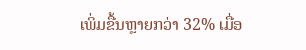ເພິ່ມຂື້ນຫຼາຍກວ່າ 32% ເມື່ອ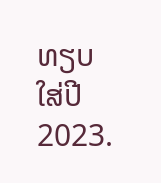ທຽບໃສ່ປີ 2023.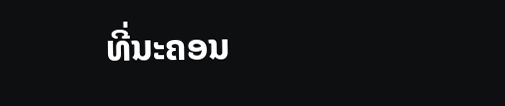ທີ່ນະຄອນ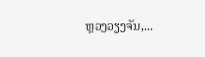ຫຼວງວຽງຈັນ,...